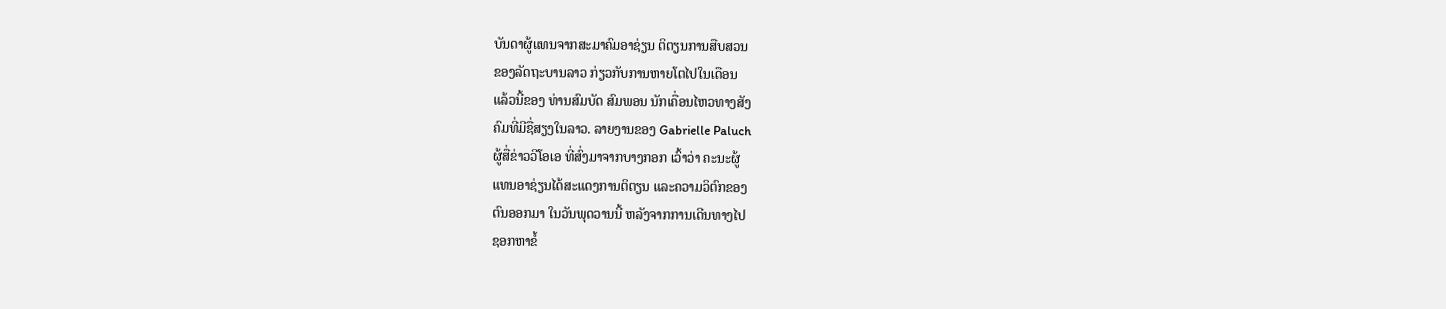ບັນດາຜູ້ແທນຈາກສະມາຄົມອາຊ່ຽນ ຕິຕຽນການສືບສວນ
ຂອງລັດຖະບານລາວ ກ່ຽວກັບການຫາຍໂຕໄປໃນເດືອນ
ແລ້ວນີ້ຂອງ ທ່ານສົມບັດ ສົມພອນ ນັກເຄື່ອນໄຫວທາງສັງ
ຄົມທີ່ມີຊື່ສຽງໃນລາວ. ລາຍງານຂອງ Gabrielle Paluch
ຜູ້ສື່ຂ່າວວີໂອເອ ທີ່ສົ່ງມາຈາກບາງກອກ ເວົ້າວ່າ ຄະນະຜູ້
ແທນອາຊ່ຽນໄດ້ສະແດງການຕິຕຽນ ແລະຄວາມວິຕົກຂອງ
ຕົນອອກມາ ໃນວັນພຸດວານນີ້ ຫລັງຈາກການເດີນທາງໄປ
ຊອກຫາຂໍ້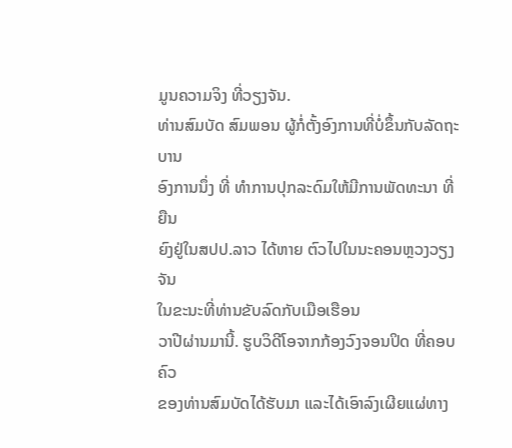ມູນຄວາມຈິງ ທີ່ວຽງຈັນ.
ທ່ານສົມບັດ ສົມພອນ ຜູ້ກໍ່ຕັ້ງອົງການທີ່ບໍ່ຂຶ້ນກັບລັດຖະບານ
ອົງການນຶ່ງ ທີ່ ທໍາການປຸກລະດົມໃຫ້ມີການພັດທະນາ ທີ່ຍືນ
ຍົງຢູ່ໃນສປປ.ລາວ ໄດ້ຫາຍ ຕົວໄປໃນນະຄອນຫຼວງວຽງຈັນ
ໃນຂະນະທີ່ທ່ານຂັບລົດກັບເມືອເຮືອນ
ວາປີຜ່ານມານີ້. ຮູບວິດີໂອຈາກກ້ອງວົງຈອນປິດ ທີ່ຄອບຄົວ
ຂອງທ່ານສົມບັດໄດ້ຮັບມາ ແລະໄດ້ເອົາລົງເຜີຍແຜ່ທາງ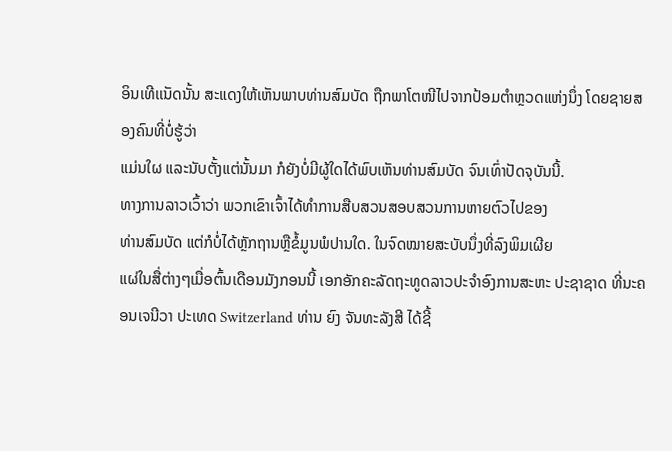ອິນເທີເເນັດນັ້ນ ສະແດງໃຫ້ເຫັນພາບທ່ານສົມບັດ ຖືກພາໂຕໜີໄປຈາກປ້ອມຕໍາຫຼວດແຫ່ງນຶ່ງ ໂດຍຊາຍສອງຄົນທີ່ບໍ່ຮູ້ວ່າ
ແມ່ນໃຜ ແລະນັບຕັ້ງແຕ່ນັ້ນມາ ກໍຍັງບໍ່ມີຜູ້ໃດໄດ້ພົບເຫັນທ່ານສົມບັດ ຈົນເທົ່າປັດຈຸບັນນີ້.
ທາງການລາວເວົ້າວ່າ ພວກເຂົາເຈົ້າໄດ້ທໍາການສືບສວນສອບສວນການຫາຍຕົວໄປຂອງ
ທ່ານສົມບັດ ແຕ່ກໍບໍ່ໄດ້ຫຼັກຖານຫຼືຂໍ້ມູນພໍປານໃດ. ໃນຈົດໝາຍສະບັບນຶ່ງທີ່ລົງພິມເຜີຍ
ແຜ່ໃນສື່ຕ່າງໆເມື່ອຕົ້ນເດືອນມັງກອນນີ້ ເອກອັກຄະລັດຖະທູດລາວປະຈໍາອົງການສະຫະ ປະຊາຊາດ ທີ່ນະຄອນເຈນີວາ ປະເທດ Switzerland ທ່ານ ຍົງ ຈັນທະລັງສີ ໄດ້ຊີ້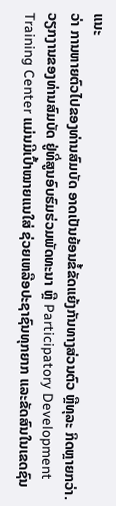ແນະ
ວ່າ ການຫາຍຕົວໄປຂອງທ່ານສົມບັດ ອາດເປັນຍ້ອນຂໍ້ຂັດແຍ້ງກັນທາງສ່ວນຕົວ ຫຼືທຸລະ ກິດຫຼາຍກວ່າ.
ວຽກງານຂອງທ່ານສົມບັດ ຢູ່ທີ່ສູນອົບຮົມຮ່ວມພັດທະນາ ຫຼື Participatory Development Training Center ແມ່ນມີເປົ້າໝາຍແນໃສ່ ຊ່ວຍເຫລືອປະຊາຊົນທຸກຍາກ ແລະຂັດສົນໃນເຂດຊົນ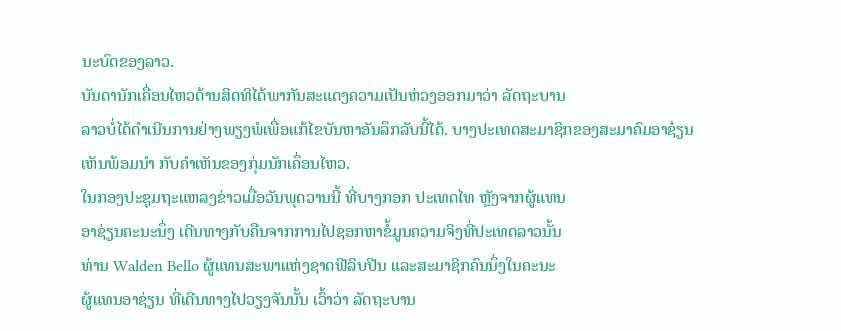ນະບົດຂອງລາວ.
ບັນດານັກເຄື່ອນໄຫວດ້ານສິດທິໄດ້ພາກັນສະແດງຄວາມເປັນຫ່ວງອອກມາວ່າ ລັດຖະບານ
ລາວບໍ່ໄດ້ດໍາເນີນການຢ່າງພຽງພໍເພື່ອແກ້ໄຂບັນຫາອັນລຶກລັບນີ້ໄດ້. ບາງປະເທດສະມາຊິກຂອງສະມາຄົມອາຊ໋ຽນ ເຫັນພ້ອມນໍາ ກັບຄໍາເຫັນຂອງກຸ່ມນັກເຄຶ່ອນໄຫວ.
ໃນກອງປະຊຸມຖະແຫລງຂ່າວເມື່ອວັນພຸດວານນີ້ ທີ່ບາງກອກ ປະເທດໄທ ຫຼັງຈາກຜູ້ແທນ
ອາຊ່ຽນຄະນະນຶ່ງ ເດີນທາງກັບຄືນຈາກການໄປຊອກຫາຂໍ້ມູນຄວາມຈິງທີ່ປະເທດລາວນັ້ນ
ທ່ານ Walden Bello ຜູ້ແທນສະພາແຫ່ງຊາດຟີລິບປີນ ແລະສະມາຊິກຄົນນຶ່ງໃນຄະນະ
ຜູ້ແທນອາຊ່ຽນ ທີ່ເດີນທາງໄປວຽງຈັນນັ້ນ ເວົ້າວ່າ ລັດຖະບານ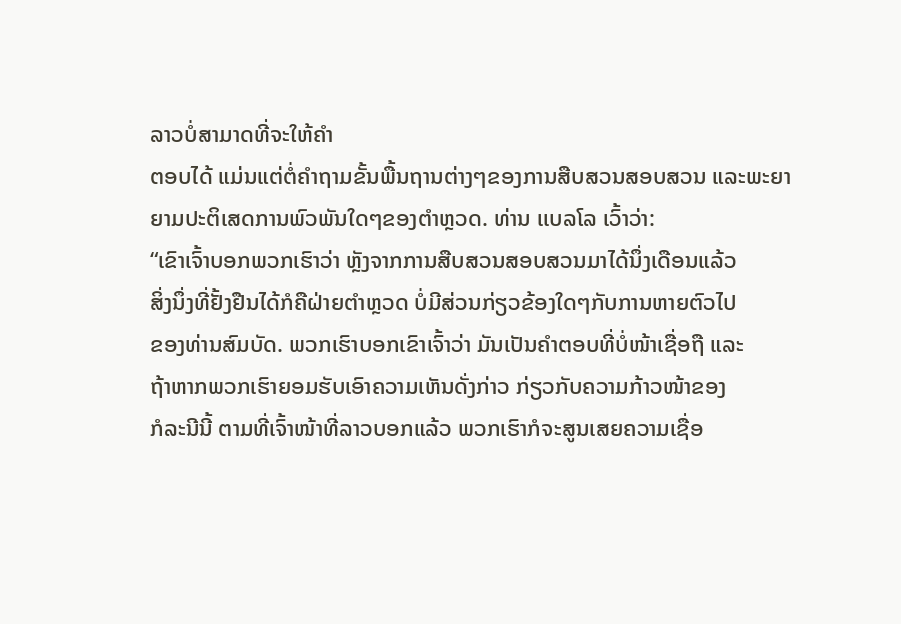ລາວບໍ່ສາມາດທີ່ຈະໃຫ້ຄໍາ
ຕອບໄດ້ ແມ່ນແຕ່ຕໍ່ຄໍາຖາມຂັ້ນພື້ນຖານຕ່າງໆຂອງການສືບສວນສອບສວນ ແລະພະຍາ
ຍາມປະຕິເສດການພົວພັນໃດໆຂອງຕໍາຫຼວດ. ທ່ານ ເເບລໂລ ເວົ້າວ່າ:
“ເຂົາເຈົ້າບອກພວກເຮົາວ່າ ຫຼັງຈາກການສືບສວນສອບສວນມາໄດ້ນຶ່ງເດືອນແລ້ວ
ສິ່ງນຶ່ງທີ່ຢັ້ງຢືນໄດ້ກໍຄືຝ່າຍຕໍາຫຼວດ ບໍ່ມີສ່ວນກ່ຽວຂ້ອງໃດໆກັບການຫາຍຕົວໄປ
ຂອງທ່ານສົມບັດ. ພວກເຮົາບອກເຂົາເຈົ້າວ່າ ມັນເປັນຄໍາຕອບທີ່ບໍ່ໜ້າເຊື່ອຖື ແລະ
ຖ້າຫາກພວກເຮົາຍອມຮັບເອົາຄວາມເຫັນດັ່ງກ່າວ ກ່ຽວກັບຄວາມກ້າວໜ້າຂອງ
ກໍລະນີນີ້ ຕາມທີ່ເຈົ້າໜ້າທີ່ລາວບອກແລ້ວ ພວກເຮົາກໍຈະສູນເສຍຄວາມເຊື່ອ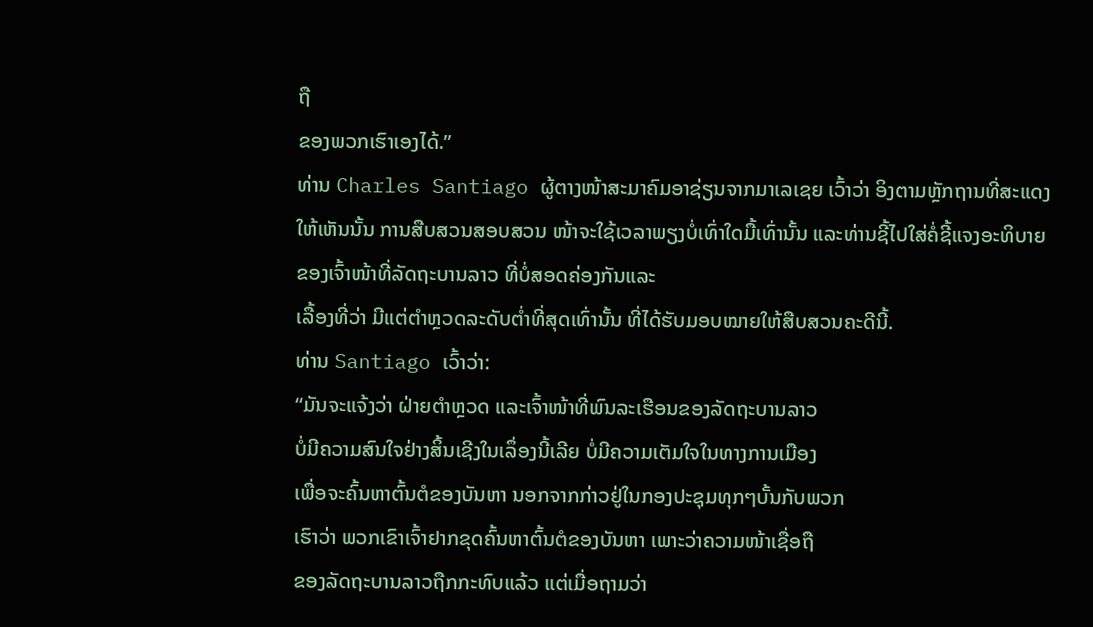ຖື
ຂອງພວກເຮົາເອງໄດ້.”
ທ່ານ Charles Santiago ຜູ້ຕາງໜ້າສະມາຄົມອາຊ່ຽນຈາກມາເລເຊຍ ເວົ້າວ່າ ອິງຕາມຫຼັກຖານທີ່ສະແດງໃຫ້ເຫັນນັ້ນ ການສືບສວນສອບສວນ ໜ້າຈະໃຊ້ເວລາພຽງບໍ່ເທົ່າໃດມື້ເທົ່ານັ້ນ ແລະທ່ານຊີ້ໄປໃສ່ຄໍ່ຊີ້ແຈງອະທິບາຍຂອງເຈົ້າໜ້າທີ່ລັດຖະບານລາວ ທີ່ບໍ່ສອດຄ່ອງກັນແລະ
ເລື້ອງທີ່ວ່າ ມີແຕ່ຕໍາຫຼວດລະດັບຕໍ່າທີ່ສຸດເທົ່ານັ້ນ ທີ່ໄດ້ຮັບມອບໝາຍໃຫ້ສືບສວນຄະດີນີ້.
ທ່ານ Santiago ເວົ້າວ່າ:
“ມັນຈະແຈ້ງວ່າ ຝ່າຍຕໍາຫຼວດ ແລະເຈົ້າໜ້າທີ່ພົນລະເຮືອນຂອງລັດຖະບານລາວ
ບໍ່ມີຄວາມສົນໃຈຢ່າງສິ້ນເຊີງໃນເລຶ່ອງນີ້ເລີຍ ບໍ່ມີຄວາມເຕັມໃຈໃນທາງການເມືອງ
ເພື່ອຈະຄົ້ນຫາຕົ້ນຕໍຂອງບັນຫາ ນອກຈາກກ່າວຢູ່ໃນກອງປະຊຸມທຸກໆບັ້ນກັບພວກ
ເຮົາວ່າ ພວກເຂົາເຈົ້າຢາກຂຸດຄົ້ນຫາຕົ້ນຕໍຂອງບັນຫາ ເພາະວ່າຄວາມໜ້າເຊື່ອຖື
ຂອງລັດຖະບານລາວຖືກກະທົບແລ້ວ ແຕ່ເມື່ອຖາມວ່າ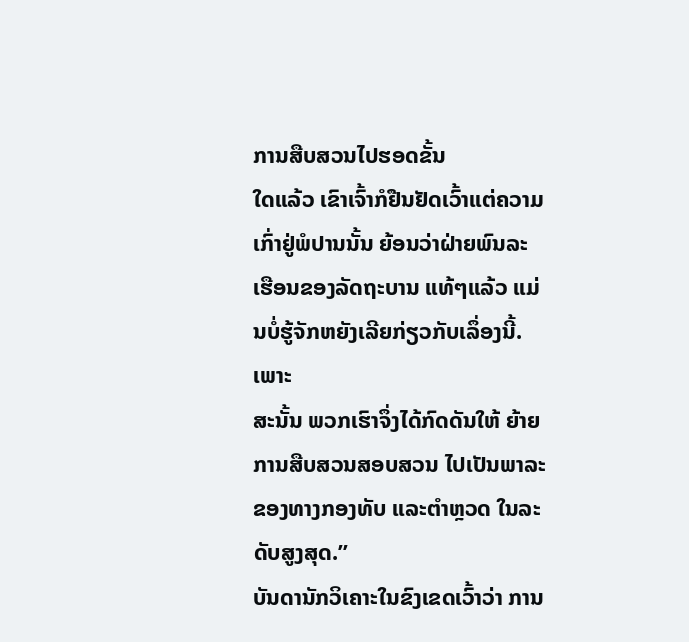ການສືບສວນໄປຮອດຂັ້ນ
ໃດແລ້ວ ເຂົາເຈົ້າກໍຢືນຢັດເວົ້າແຕ່ຄວາມເກົ່າຢູ່ພໍປານນັ້ນ ຍ້ອນວ່າຝ່າຍພົນລະ
ເຮືອນຂອງລັດຖະບານ ແທ້ໆແລ້ວ ແມ່ນບໍ່ຮູ້ຈັກຫຍັງເລີຍກ່ຽວກັບເລຶ່ອງນີ້. ເພາະ
ສະນັ້ນ ພວກເຮົາຈຶ່ງໄດ້ກົດດັນໃຫ້ ຍ້າຍການສືບສວນສອບສວນ ໄປເປັນພາລະ
ຂອງທາງກອງທັບ ແລະຕໍາຫຼວດ ໃນລະດັບສູງສຸດ.”
ບັນດານັກວິເຄາະໃນຂົງເຂດເວົ້າວ່າ ການ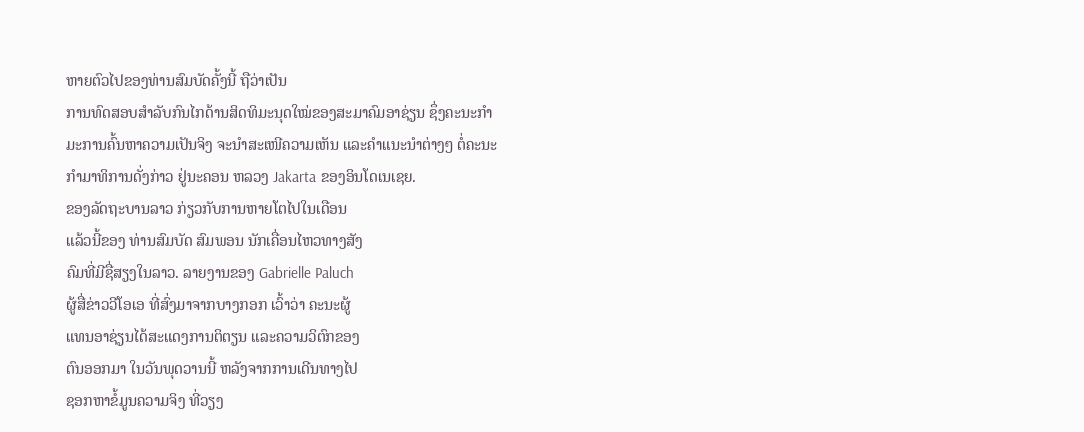ຫາຍຕົວໄປຂອງທ່ານສົມບັດຄັ້ງນີ້ ຖືວ່າເປັນ
ການທົດສອບສໍາລັບກົນໄກດ້ານສິດທິມະນຸດໃໝ່ຂອງສະມາຄົມອາຊ່ຽນ ຊຶ່ງຄະນະກໍາ
ມະການຄົ້ນຫາຄວາມເປັນຈິງ ຈະນໍາສະເໜີຄວາມເຫັນ ແລະຄໍາແນະນໍາຕ່າງໆ ຕໍ່ຄະນະ
ກໍາມາທິການດັ່ງກ່າວ ຢູ່ນະຄອນ ຫລວງ Jakarta ຂອງອິນໂດເນເຊຍ.
ຂອງລັດຖະບານລາວ ກ່ຽວກັບການຫາຍໂຕໄປໃນເດືອນ
ແລ້ວນີ້ຂອງ ທ່ານສົມບັດ ສົມພອນ ນັກເຄື່ອນໄຫວທາງສັງ
ຄົມທີ່ມີຊື່ສຽງໃນລາວ. ລາຍງານຂອງ Gabrielle Paluch
ຜູ້ສື່ຂ່າວວີໂອເອ ທີ່ສົ່ງມາຈາກບາງກອກ ເວົ້າວ່າ ຄະນະຜູ້
ແທນອາຊ່ຽນໄດ້ສະແດງການຕິຕຽນ ແລະຄວາມວິຕົກຂອງ
ຕົນອອກມາ ໃນວັນພຸດວານນີ້ ຫລັງຈາກການເດີນທາງໄປ
ຊອກຫາຂໍ້ມູນຄວາມຈິງ ທີ່ວຽງ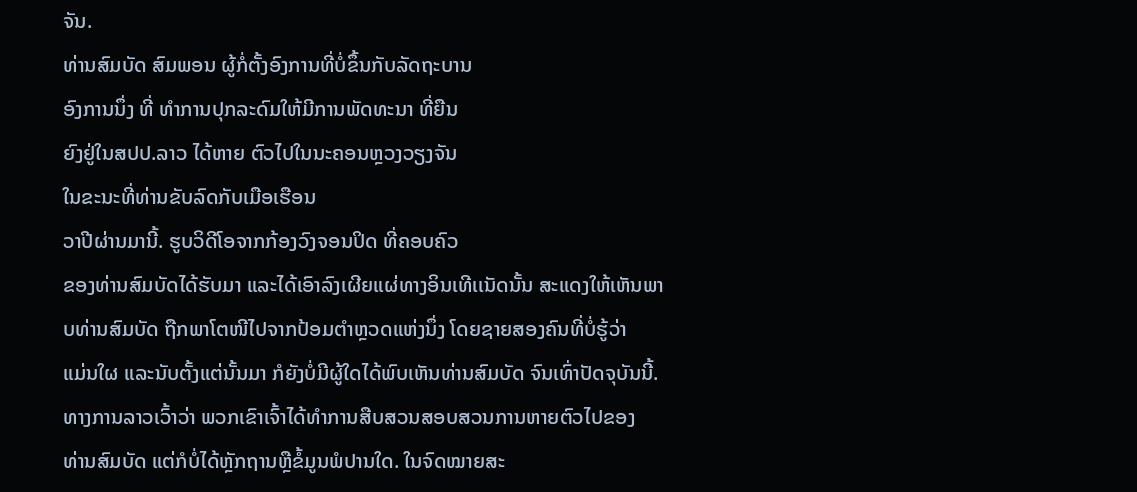ຈັນ.
ທ່ານສົມບັດ ສົມພອນ ຜູ້ກໍ່ຕັ້ງອົງການທີ່ບໍ່ຂຶ້ນກັບລັດຖະບານ
ອົງການນຶ່ງ ທີ່ ທໍາການປຸກລະດົມໃຫ້ມີການພັດທະນາ ທີ່ຍືນ
ຍົງຢູ່ໃນສປປ.ລາວ ໄດ້ຫາຍ ຕົວໄປໃນນະຄອນຫຼວງວຽງຈັນ
ໃນຂະນະທີ່ທ່ານຂັບລົດກັບເມືອເຮືອນ
ວາປີຜ່ານມານີ້. ຮູບວິດີໂອຈາກກ້ອງວົງຈອນປິດ ທີ່ຄອບຄົວ
ຂອງທ່ານສົມບັດໄດ້ຮັບມາ ແລະໄດ້ເອົາລົງເຜີຍແຜ່ທາງອິນເທີເເນັດນັ້ນ ສະແດງໃຫ້ເຫັນພາບທ່ານສົມບັດ ຖືກພາໂຕໜີໄປຈາກປ້ອມຕໍາຫຼວດແຫ່ງນຶ່ງ ໂດຍຊາຍສອງຄົນທີ່ບໍ່ຮູ້ວ່າ
ແມ່ນໃຜ ແລະນັບຕັ້ງແຕ່ນັ້ນມາ ກໍຍັງບໍ່ມີຜູ້ໃດໄດ້ພົບເຫັນທ່ານສົມບັດ ຈົນເທົ່າປັດຈຸບັນນີ້.
ທາງການລາວເວົ້າວ່າ ພວກເຂົາເຈົ້າໄດ້ທໍາການສືບສວນສອບສວນການຫາຍຕົວໄປຂອງ
ທ່ານສົມບັດ ແຕ່ກໍບໍ່ໄດ້ຫຼັກຖານຫຼືຂໍ້ມູນພໍປານໃດ. ໃນຈົດໝາຍສະ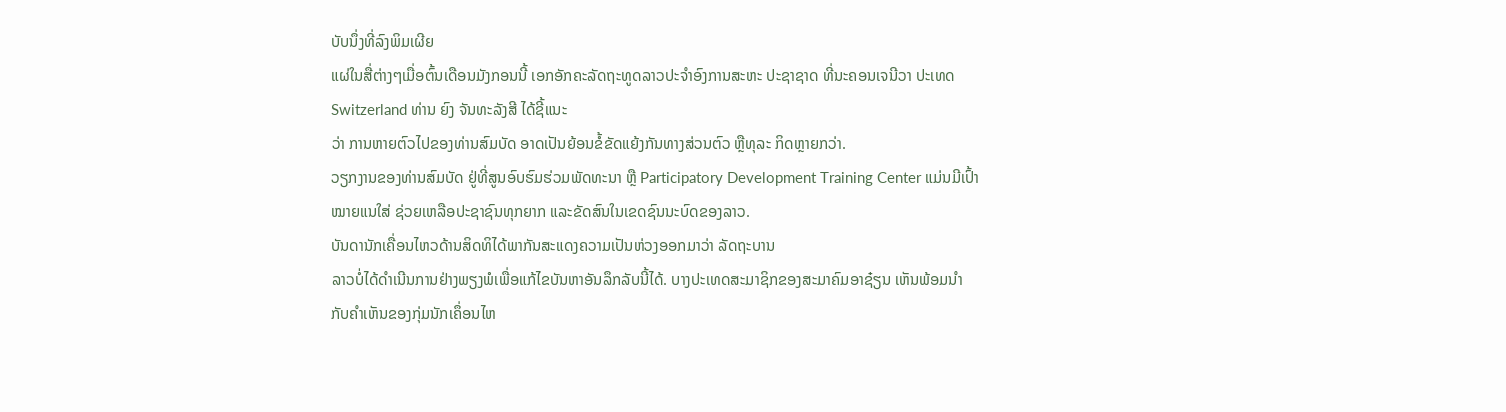ບັບນຶ່ງທີ່ລົງພິມເຜີຍ
ແຜ່ໃນສື່ຕ່າງໆເມື່ອຕົ້ນເດືອນມັງກອນນີ້ ເອກອັກຄະລັດຖະທູດລາວປະຈໍາອົງການສະຫະ ປະຊາຊາດ ທີ່ນະຄອນເຈນີວາ ປະເທດ Switzerland ທ່ານ ຍົງ ຈັນທະລັງສີ ໄດ້ຊີ້ແນະ
ວ່າ ການຫາຍຕົວໄປຂອງທ່ານສົມບັດ ອາດເປັນຍ້ອນຂໍ້ຂັດແຍ້ງກັນທາງສ່ວນຕົວ ຫຼືທຸລະ ກິດຫຼາຍກວ່າ.
ວຽກງານຂອງທ່ານສົມບັດ ຢູ່ທີ່ສູນອົບຮົມຮ່ວມພັດທະນາ ຫຼື Participatory Development Training Center ແມ່ນມີເປົ້າໝາຍແນໃສ່ ຊ່ວຍເຫລືອປະຊາຊົນທຸກຍາກ ແລະຂັດສົນໃນເຂດຊົນນະບົດຂອງລາວ.
ບັນດານັກເຄື່ອນໄຫວດ້ານສິດທິໄດ້ພາກັນສະແດງຄວາມເປັນຫ່ວງອອກມາວ່າ ລັດຖະບານ
ລາວບໍ່ໄດ້ດໍາເນີນການຢ່າງພຽງພໍເພື່ອແກ້ໄຂບັນຫາອັນລຶກລັບນີ້ໄດ້. ບາງປະເທດສະມາຊິກຂອງສະມາຄົມອາຊ໋ຽນ ເຫັນພ້ອມນໍາ ກັບຄໍາເຫັນຂອງກຸ່ມນັກເຄຶ່ອນໄຫ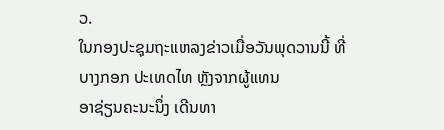ວ.
ໃນກອງປະຊຸມຖະແຫລງຂ່າວເມື່ອວັນພຸດວານນີ້ ທີ່ບາງກອກ ປະເທດໄທ ຫຼັງຈາກຜູ້ແທນ
ອາຊ່ຽນຄະນະນຶ່ງ ເດີນທາ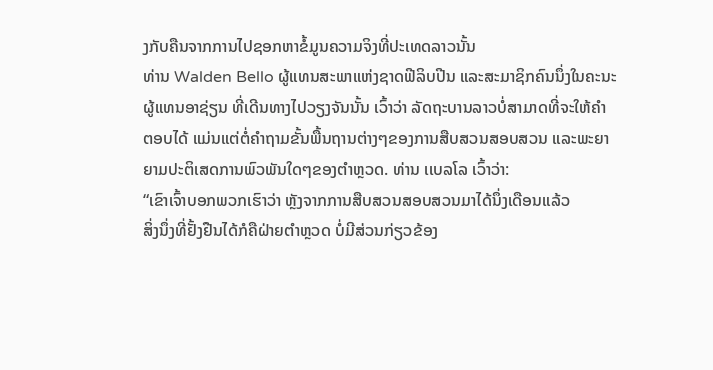ງກັບຄືນຈາກການໄປຊອກຫາຂໍ້ມູນຄວາມຈິງທີ່ປະເທດລາວນັ້ນ
ທ່ານ Walden Bello ຜູ້ແທນສະພາແຫ່ງຊາດຟີລິບປີນ ແລະສະມາຊິກຄົນນຶ່ງໃນຄະນະ
ຜູ້ແທນອາຊ່ຽນ ທີ່ເດີນທາງໄປວຽງຈັນນັ້ນ ເວົ້າວ່າ ລັດຖະບານລາວບໍ່ສາມາດທີ່ຈະໃຫ້ຄໍາ
ຕອບໄດ້ ແມ່ນແຕ່ຕໍ່ຄໍາຖາມຂັ້ນພື້ນຖານຕ່າງໆຂອງການສືບສວນສອບສວນ ແລະພະຍາ
ຍາມປະຕິເສດການພົວພັນໃດໆຂອງຕໍາຫຼວດ. ທ່ານ ເເບລໂລ ເວົ້າວ່າ:
“ເຂົາເຈົ້າບອກພວກເຮົາວ່າ ຫຼັງຈາກການສືບສວນສອບສວນມາໄດ້ນຶ່ງເດືອນແລ້ວ
ສິ່ງນຶ່ງທີ່ຢັ້ງຢືນໄດ້ກໍຄືຝ່າຍຕໍາຫຼວດ ບໍ່ມີສ່ວນກ່ຽວຂ້ອງ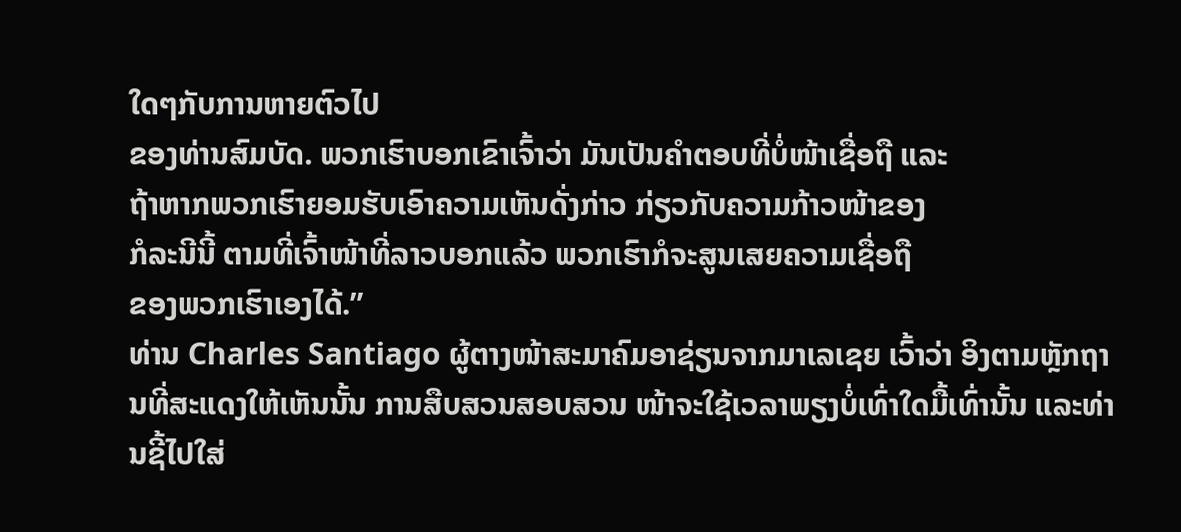ໃດໆກັບການຫາຍຕົວໄປ
ຂອງທ່ານສົມບັດ. ພວກເຮົາບອກເຂົາເຈົ້າວ່າ ມັນເປັນຄໍາຕອບທີ່ບໍ່ໜ້າເຊື່ອຖື ແລະ
ຖ້າຫາກພວກເຮົາຍອມຮັບເອົາຄວາມເຫັນດັ່ງກ່າວ ກ່ຽວກັບຄວາມກ້າວໜ້າຂອງ
ກໍລະນີນີ້ ຕາມທີ່ເຈົ້າໜ້າທີ່ລາວບອກແລ້ວ ພວກເຮົາກໍຈະສູນເສຍຄວາມເຊື່ອຖື
ຂອງພວກເຮົາເອງໄດ້.”
ທ່ານ Charles Santiago ຜູ້ຕາງໜ້າສະມາຄົມອາຊ່ຽນຈາກມາເລເຊຍ ເວົ້າວ່າ ອິງຕາມຫຼັກຖານທີ່ສະແດງໃຫ້ເຫັນນັ້ນ ການສືບສວນສອບສວນ ໜ້າຈະໃຊ້ເວລາພຽງບໍ່ເທົ່າໃດມື້ເທົ່ານັ້ນ ແລະທ່ານຊີ້ໄປໃສ່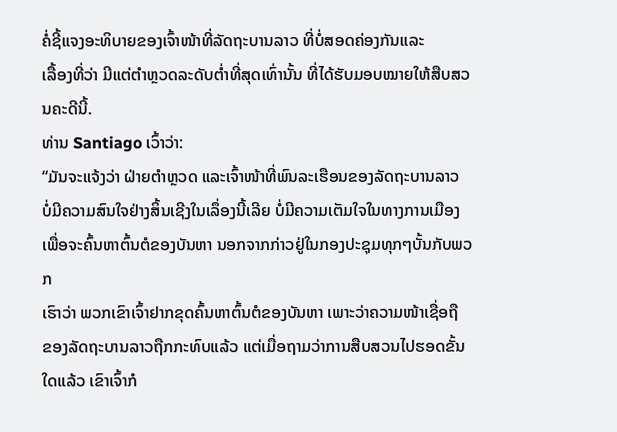ຄໍ່ຊີ້ແຈງອະທິບາຍຂອງເຈົ້າໜ້າທີ່ລັດຖະບານລາວ ທີ່ບໍ່ສອດຄ່ອງກັນແລະ
ເລື້ອງທີ່ວ່າ ມີແຕ່ຕໍາຫຼວດລະດັບຕໍ່າທີ່ສຸດເທົ່ານັ້ນ ທີ່ໄດ້ຮັບມອບໝາຍໃຫ້ສືບສວນຄະດີນີ້.
ທ່ານ Santiago ເວົ້າວ່າ:
“ມັນຈະແຈ້ງວ່າ ຝ່າຍຕໍາຫຼວດ ແລະເຈົ້າໜ້າທີ່ພົນລະເຮືອນຂອງລັດຖະບານລາວ
ບໍ່ມີຄວາມສົນໃຈຢ່າງສິ້ນເຊີງໃນເລຶ່ອງນີ້ເລີຍ ບໍ່ມີຄວາມເຕັມໃຈໃນທາງການເມືອງ
ເພື່ອຈະຄົ້ນຫາຕົ້ນຕໍຂອງບັນຫາ ນອກຈາກກ່າວຢູ່ໃນກອງປະຊຸມທຸກໆບັ້ນກັບພວກ
ເຮົາວ່າ ພວກເຂົາເຈົ້າຢາກຂຸດຄົ້ນຫາຕົ້ນຕໍຂອງບັນຫາ ເພາະວ່າຄວາມໜ້າເຊື່ອຖື
ຂອງລັດຖະບານລາວຖືກກະທົບແລ້ວ ແຕ່ເມື່ອຖາມວ່າການສືບສວນໄປຮອດຂັ້ນ
ໃດແລ້ວ ເຂົາເຈົ້າກໍ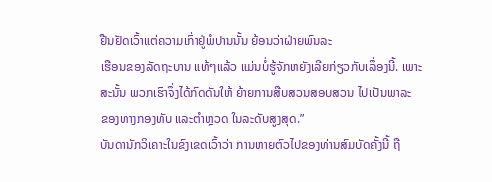ຢືນຢັດເວົ້າແຕ່ຄວາມເກົ່າຢູ່ພໍປານນັ້ນ ຍ້ອນວ່າຝ່າຍພົນລະ
ເຮືອນຂອງລັດຖະບານ ແທ້ໆແລ້ວ ແມ່ນບໍ່ຮູ້ຈັກຫຍັງເລີຍກ່ຽວກັບເລຶ່ອງນີ້. ເພາະ
ສະນັ້ນ ພວກເຮົາຈຶ່ງໄດ້ກົດດັນໃຫ້ ຍ້າຍການສືບສວນສອບສວນ ໄປເປັນພາລະ
ຂອງທາງກອງທັບ ແລະຕໍາຫຼວດ ໃນລະດັບສູງສຸດ.”
ບັນດານັກວິເຄາະໃນຂົງເຂດເວົ້າວ່າ ການຫາຍຕົວໄປຂອງທ່ານສົມບັດຄັ້ງນີ້ ຖື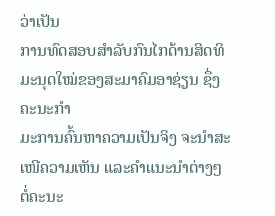ວ່າເປັນ
ການທົດສອບສໍາລັບກົນໄກດ້ານສິດທິມະນຸດໃໝ່ຂອງສະມາຄົມອາຊ່ຽນ ຊຶ່ງຄະນະກໍາ
ມະການຄົ້ນຫາຄວາມເປັນຈິງ ຈະນໍາສະເໜີຄວາມເຫັນ ແລະຄໍາແນະນໍາຕ່າງໆ ຕໍ່ຄະນະ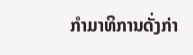ກໍາມາທິການດັ່ງກ່າ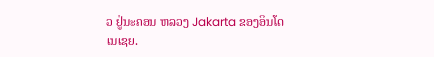ວ ຢູ່ນະຄອນ ຫລວງ Jakarta ຂອງອິນໂດເນເຊຍ.